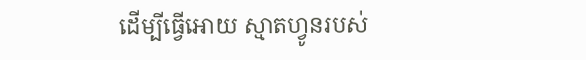ដើម្បីធ្វើអោយ ស្មាតហ្វូនរបស់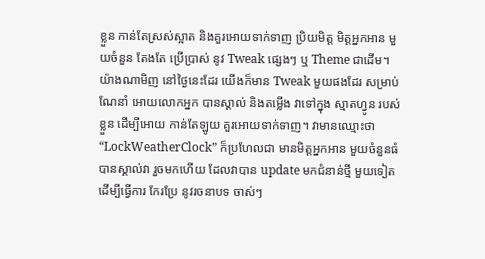ខ្លួន កាន់តែស្រស់ស្អាត និងគួរអោយទាក់ទាញ ប្រិយមិត្ត មិត្តអ្នកអាន មួយចំនួន តែងតែ ប្រើប្រាស់ នូវ Tweak ផ្សេងៗ ឬ Theme ជាដើម។ យ៉ាងណាមិញ នៅថ្ងៃនេះដែរ យើងក៏មាន Tweak មួយផងដែរ សម្រាប់ណែនាំ អោយលោកអ្នក បានស្គាល់ និងតម្លើង វាទៅក្នុង ស្មាតហ្វូន របស់ខ្លួន ដើម្បីអោយ កាន់តែឡូយ គួរអោយទាក់ទាញ។ វាមានឈ្មោះថា “LockWeatherClock” ក៏ប្រហែលជា មានមិត្តអ្នកអាន មួយចំនួនធំ បានស្គាល់វា រួចមកហើយ ដែលវាបាន update មកជំនាន់ថ្មី មួយទៀត ដើម្បីធ្វើការ កែរប្រែ នូវរចនាបទ ចាស់ៗ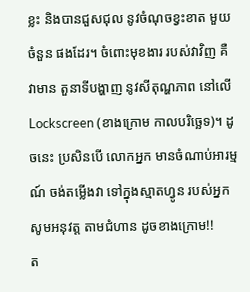ខ្លះ និងបានជួសជុល នូវចំណុចខ្វះខាត មួយចំនួន ផងដែរ។ ចំពោះមុខងារ របស់វាវិញ គឺវាមាន តួនាទីបង្ហាញ នូវសីតុណ្ហភាព នៅលើ Lockscreen (ខាងក្រោម កាលបរិច្ឆេទ)។ ដូចនេះ ប្រសិនបើ លោកអ្នក មានចំណាប់អារម្មណ៍ ចង់តម្លើងវា ទៅក្នុងស្មាតហ្វូន របស់អ្នក សូមអនុវត្ត តាមជំហាន ដូចខាងក្រោម!!
ត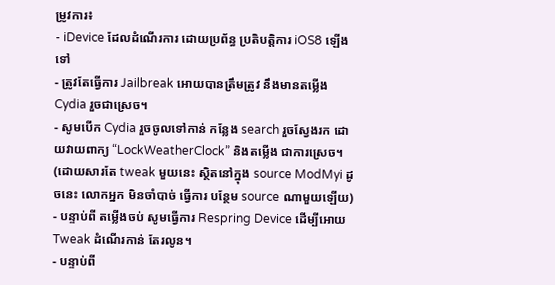ម្រូវការ៖
- iDevice ដែលដំណើរការ ដោយប្រព័ន្ធ ប្រតិបត្តិការ iOS8 ឡើងទៅ
- ត្រូវតែធ្វើការ Jailbreak អោយបានត្រឹមត្រូវ នឹងមានតម្លើង Cydia រួចជាស្រេច។
- សូមបើក Cydia រួចចូលទៅកាន់ កន្លែង search រួចស្វែងរក ដោយវាយពាក្យ “LockWeatherClock” និងតម្លើង ជាការស្រេច។ (ដោយសារតែ tweak មួយនេះ ស្ថិតនៅក្នុង source ModMyi ដូចនេះ លោកអ្នក មិនចាំបាច់ ធ្វើការ បន្ថែម source ណាមួយឡើយ)
- បន្ទាប់ពី តម្លើងចប់ សូមធ្វើការ Respring Device ដើម្បីអោយ Tweak ដំណើរកាន់ តែរលូន។
- បន្ទាប់ពី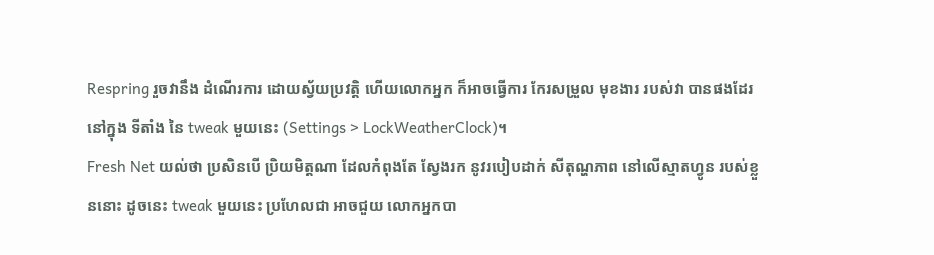Respring រួចវានឹង ដំណើរការ ដោយស្វ័យប្រវត្តិ ហើយលោកអ្នក ក៏អាចធ្វើការ កែរសម្រួល មុខងារ របស់វា បានផងដែរ នៅក្នុង ទីតាំង នៃ tweak មួយនេះ (Settings > LockWeatherClock)។
Fresh Net យល់ថា ប្រសិនបើ ប្រិយមិត្តណា ដែលកំពុងតែ ស្វែងរក នូវរបៀបដាក់ សីតុណ្ហភាព នៅលើស្មាតហ្វូន របស់ខ្លួននោះ ដូចនេះ tweak មួយនេះ ប្រហែលជា អាចជួយ លោកអ្នកបា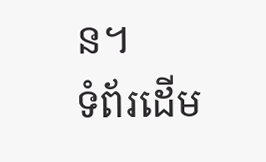ន។
ទំព័រដើម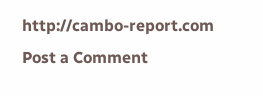http://cambo-report.com
Post a Comment